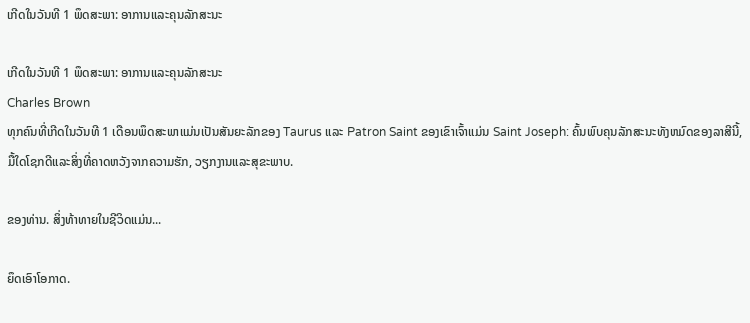ເກີດໃນວັນທີ 1 ພຶດສະພາ: ອາການແລະຄຸນລັກສະນະ

ເກີດໃນວັນທີ 1 ພຶດສະພາ: ອາການແລະຄຸນລັກສະນະ
Charles Brown
ທຸກຄົນທີ່ເກີດໃນວັນທີ 1 ເດືອນພຶດສະພາແມ່ນເປັນສັນຍະລັກຂອງ Taurus ແລະ Patron Saint ຂອງເຂົາເຈົ້າແມ່ນ Saint Joseph: ຄົ້ນພົບຄຸນລັກສະນະທັງຫມົດຂອງລາສີນີ້, ມື້ໃດໂຊກດີແລະສິ່ງທີ່ຄາດຫວັງຈາກຄວາມຮັກ, ວຽກງານແລະສຸຂະພາບ.

ຂອງທ່ານ. ສິ່ງທ້າທາຍໃນຊີວິດແມ່ນ...

ຍຶດເອົາໂອກາດ.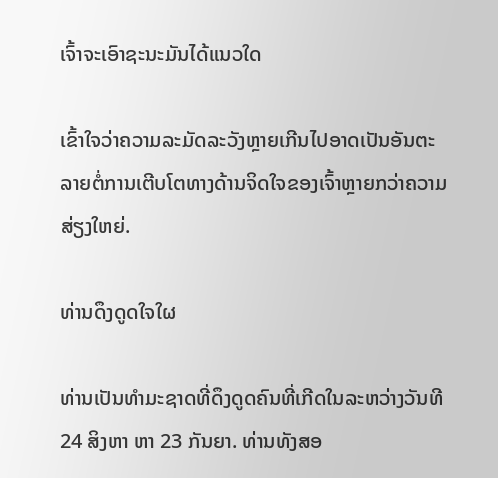ເຈົ້າຈະເອົາຊະນະມັນໄດ້ແນວໃດ

ເຂົ້າໃຈວ່າຄວາມລະມັດລະວັງຫຼາຍເກີນໄປອາດເປັນອັນຕະລາຍຕໍ່ການເຕີບໂຕທາງດ້ານຈິດໃຈຂອງເຈົ້າຫຼາຍກວ່າຄວາມສ່ຽງໃຫຍ່.

ທ່ານດຶງດູດໃຈໃຜ

ທ່ານເປັນທໍາມະຊາດທີ່ດຶງດູດຄົນທີ່ເກີດໃນລະຫວ່າງວັນທີ 24 ສິງຫາ ຫາ 23 ກັນຍາ. ທ່ານທັງສອ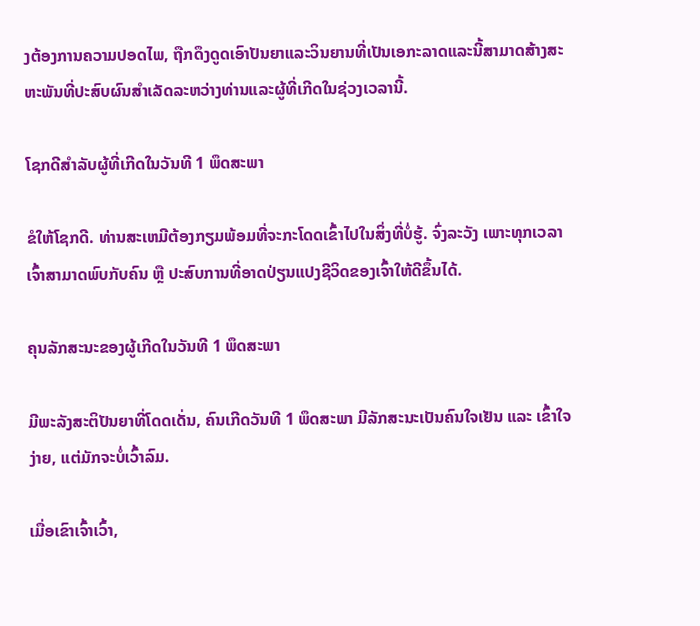ງຕ້ອງການຄວາມປອດໄພ, ຖືກດຶງດູດເອົາປັນຍາແລະວິນຍານທີ່ເປັນເອກະລາດແລະນີ້ສາມາດສ້າງສະຫະພັນທີ່ປະສົບຜົນສໍາເລັດລະຫວ່າງທ່ານແລະຜູ້ທີ່ເກີດໃນຊ່ວງເວລານີ້.

ໂຊກດີສໍາລັບຜູ້ທີ່ເກີດໃນວັນທີ 1 ພຶດສະພາ

ຂໍໃຫ້ໂຊກດີ. ທ່ານສະເຫມີຕ້ອງກຽມພ້ອມທີ່ຈະກະໂດດເຂົ້າໄປໃນສິ່ງທີ່ບໍ່ຮູ້. ຈົ່ງລະວັງ ເພາະທຸກເວລາເຈົ້າສາມາດພົບກັບຄົນ ຫຼື ປະສົບການທີ່ອາດປ່ຽນແປງຊີວິດຂອງເຈົ້າໃຫ້ດີຂຶ້ນໄດ້.

ຄຸນລັກສະນະຂອງຜູ້ເກີດໃນວັນທີ 1 ພຶດສະພາ

ມີພະລັງສະຕິປັນຍາທີ່ໂດດເດັ່ນ, ຄົນເກີດວັນທີ 1 ພຶດສະພາ ມີລັກສະນະເປັນຄົນໃຈເຢັນ ແລະ ເຂົ້າໃຈງ່າຍ, ແຕ່ມັກຈະບໍ່ເວົ້າລົມ.

ເມື່ອເຂົາເຈົ້າເວົ້າ,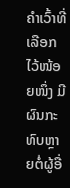ຄໍາເວົ້າທີ່ເລືອກໄວ້ໜ້ອຍໜຶ່ງ ມີຜົນກະທົບຫຼາຍຕໍ່ຜູ້ອື່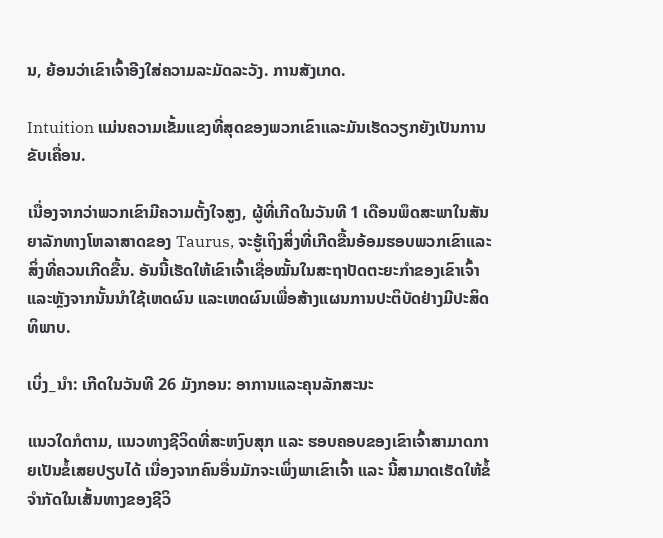ນ, ຍ້ອນວ່າເຂົາເຈົ້າອີງໃສ່ຄວາມລະມັດລະວັງ. ການສັງເກດ.

Intuition ແມ່ນຄວາມເຂັ້ມແຂງທີ່ສຸດຂອງພວກເຂົາແລະມັນເຮັດວຽກຍັງເປັນການຂັບເຄື່ອນ.

ເນື່ອງຈາກວ່າພວກເຂົາມີຄວາມຕັ້ງໃຈສູງ, ຜູ້ທີ່ເກີດໃນວັນທີ 1 ເດືອນພຶດສະພາໃນສັນຍາລັກທາງໂຫລາສາດຂອງ Taurus, ຈະຮູ້ເຖິງສິ່ງທີ່ເກີດຂື້ນອ້ອມຮອບພວກເຂົາແລະສິ່ງທີ່ຄວນເກີດຂື້ນ. ອັນນີ້ເຮັດໃຫ້ເຂົາເຈົ້າເຊື່ອໝັ້ນໃນສະຖາປັດຕະຍະກຳຂອງເຂົາເຈົ້າ ແລະຫຼັງຈາກນັ້ນນຳໃຊ້ເຫດຜົນ ແລະເຫດຜົນເພື່ອສ້າງແຜນການປະຕິບັດຢ່າງມີປະສິດທິພາບ.

ເບິ່ງ_ນຳ: ເກີດໃນວັນທີ 26 ມັງກອນ: ອາການແລະຄຸນລັກສະນະ

ແນວໃດກໍຕາມ, ແນວທາງຊີວິດທີ່ສະຫງົບສຸກ ແລະ ຮອບຄອບຂອງເຂົາເຈົ້າສາມາດກາຍເປັນຂໍ້ເສຍປຽບໄດ້ ເນື່ອງຈາກຄົນອື່ນມັກຈະເພິ່ງພາເຂົາເຈົ້າ ແລະ ນີ້ສາມາດເຮັດໃຫ້ຂໍ້ຈໍາກັດໃນເສັ້ນທາງຂອງຊີວິ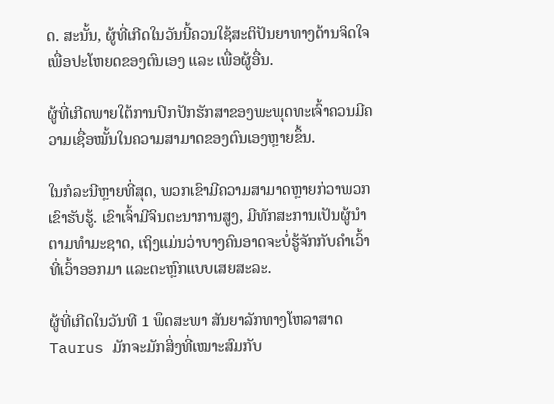ດ. ສະນັ້ນ, ຜູ້ທີ່ເກີດໃນວັນນີ້ຄວນໃຊ້ສະຕິປັນຍາທາງດ້ານຈິດໃຈເພື່ອປະໂຫຍດຂອງຕົນເອງ ແລະ ເພື່ອຜູ້ອື່ນ.

ຜູ້ທີ່ເກີດພາຍໃຕ້ການປົກປັກຮັກສາຂອງພະພຸດທະເຈົ້າຄວນມີຄວາມເຊື່ອໝັ້ນໃນຄວາມສາມາດຂອງຕົນເອງຫຼາຍຂຶ້ນ.

ໃນກໍລະນີຫຼາຍທີ່ສຸດ, ພວກເຂົາມີຄວາມສາມາດຫຼາຍກ່ວາພວກເຂົາຮັບຮູ້. ເຂົາເຈົ້າມີຈິນຕະນາການສູງ, ມີທັກສະການເປັນຜູ້ນໍາຕາມທໍາມະຊາດ, ເຖິງແມ່ນວ່າບາງຄົນອາດຈະບໍ່ຮູ້ຈັກກັບຄໍາເວົ້າທີ່ເວົ້າອອກມາ ແລະຕະຫຼົກແບບເສຍສະລະ.

ຜູ້ທີ່ເກີດໃນວັນທີ 1 ພຶດສະພາ ສັນຍາລັກທາງໂຫລາສາດ Taurus ມັກຈະມັກສິ່ງທີ່ເໝາະສົມກັບ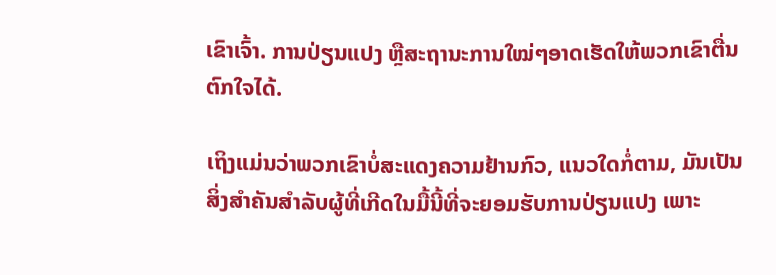ເຂົາເຈົ້າ. ການປ່ຽນແປງ ຫຼືສະຖານະການໃໝ່ໆອາດເຮັດໃຫ້ພວກເຂົາຕື່ນຕົກໃຈໄດ້.

ເຖິງແມ່ນວ່າພວກເຂົາບໍ່ສະແດງຄວາມຢ້ານກົວ, ແນວໃດກໍ່ຕາມ, ມັນເປັນສິ່ງສຳຄັນສຳລັບຜູ້ທີ່ເກີດໃນມື້ນີ້ທີ່ຈະຍອມຮັບການປ່ຽນແປງ ເພາະ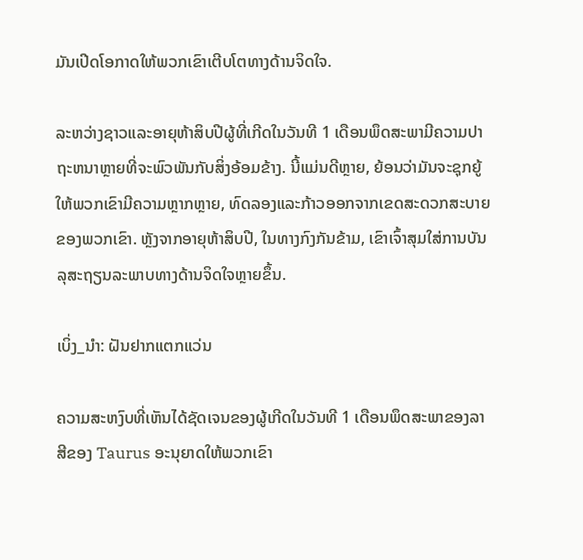ມັນເປີດໂອກາດໃຫ້ພວກເຂົາເຕີບໂຕທາງດ້ານຈິດໃຈ.

ລະຫວ່າງຊາວແລະອາຍຸຫ້າສິບປີຜູ້ທີ່ເກີດໃນວັນທີ 1 ເດືອນພຶດສະພາມີຄວາມປາຖະຫນາຫຼາຍທີ່ຈະພົວພັນກັບສິ່ງອ້ອມຂ້າງ. ນີ້ແມ່ນດີຫຼາຍ, ຍ້ອນວ່າມັນຈະຊຸກຍູ້ໃຫ້ພວກເຂົາມີຄວາມຫຼາກຫຼາຍ, ທົດລອງແລະກ້າວອອກຈາກເຂດສະດວກສະບາຍຂອງພວກເຂົາ. ຫຼັງຈາກອາຍຸຫ້າສິບປີ, ໃນທາງກົງກັນຂ້າມ, ເຂົາເຈົ້າສຸມໃສ່ການບັນລຸສະຖຽນລະພາບທາງດ້ານຈິດໃຈຫຼາຍຂຶ້ນ.

ເບິ່ງ_ນຳ: ຝັນຢາກແຕກແວ່ນ

ຄວາມສະຫງົບທີ່ເຫັນໄດ້ຊັດເຈນຂອງຜູ້ເກີດໃນວັນທີ 1 ເດືອນພຶດສະພາຂອງລາສີຂອງ Taurus ອະນຸຍາດໃຫ້ພວກເຂົາ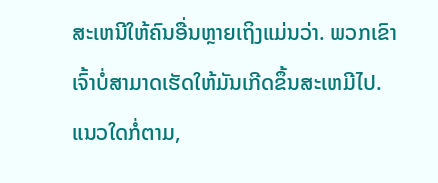ສະເຫນີໃຫ້ຄົນອື່ນຫຼາຍເຖິງແມ່ນວ່າ. ພວກເຂົາເຈົ້າບໍ່ສາມາດເຮັດໃຫ້ມັນເກີດຂຶ້ນສະເຫມີໄປ. ແນວໃດກໍ່ຕາມ,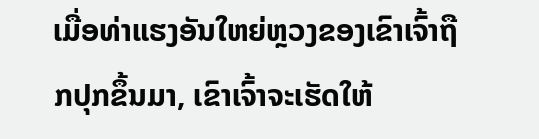ເມື່ອທ່າແຮງອັນໃຫຍ່ຫຼວງຂອງເຂົາເຈົ້າຖືກປຸກຂຶ້ນມາ, ເຂົາເຈົ້າຈະເຮັດໃຫ້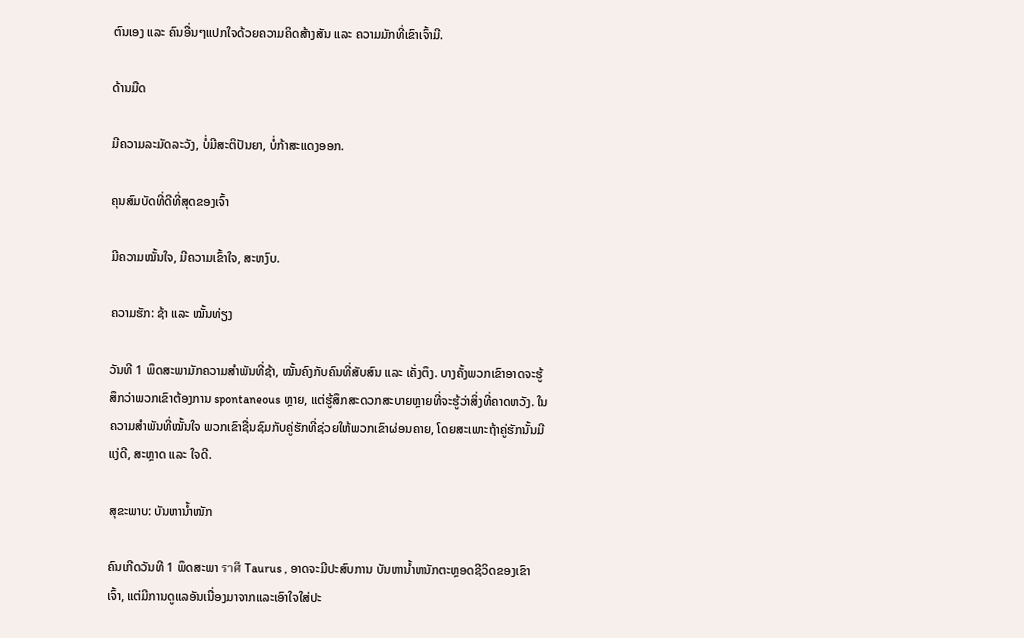ຕົນເອງ ແລະ ຄົນອື່ນໆແປກໃຈດ້ວຍຄວາມຄິດສ້າງສັນ ແລະ ຄວາມມັກທີ່ເຂົາເຈົ້າມີ.

ດ້ານມືດ

ມີຄວາມລະມັດລະວັງ, ບໍ່ມີສະຕິປັນຍາ, ບໍ່ກ້າສະແດງອອກ.

ຄຸນສົມບັດທີ່ດີທີ່ສຸດຂອງເຈົ້າ

ມີຄວາມໝັ້ນໃຈ, ມີຄວາມເຂົ້າໃຈ, ສະຫງົບ.

ຄວາມຮັກ: ຊ້າ ແລະ ໝັ້ນທ່ຽງ

ວັນທີ 1 ພຶດສະພາມັກຄວາມສຳພັນທີ່ຊ້າ, ໝັ້ນຄົງກັບຄົນທີ່ສັບສົນ ແລະ ເຄັ່ງຕຶງ. ບາງຄັ້ງພວກເຂົາອາດຈະຮູ້ສຶກວ່າພວກເຂົາຕ້ອງການ spontaneous ຫຼາຍ, ແຕ່ຮູ້ສຶກສະດວກສະບາຍຫຼາຍທີ່ຈະຮູ້ວ່າສິ່ງທີ່ຄາດຫວັງ. ໃນຄວາມສຳພັນທີ່ໝັ້ນໃຈ ພວກເຂົາຊື່ນຊົມກັບຄູ່ຮັກທີ່ຊ່ວຍໃຫ້ພວກເຂົາຜ່ອນຄາຍ, ໂດຍສະເພາະຖ້າຄູ່ຮັກນັ້ນມີແງ່ດີ, ສະຫຼາດ ແລະ ໃຈດີ.

ສຸຂະພາບ: ບັນຫານໍ້າໜັກ

ຄົນເກີດວັນທີ 1 ພຶດສະພາ ราศี Taurus , ອາດຈະມີປະສົບການ ບັນຫານ້ຳຫນັກຕະຫຼອດຊີວິດຂອງເຂົາເຈົ້າ, ແຕ່ມີການດູແລອັນເນື່ອງມາຈາກແລະເອົາໃຈໃສ່ປະ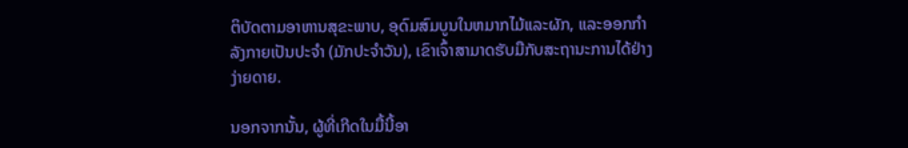ຕິບັດຕາມອາຫານສຸຂະພາບ, ອຸດົມສົມບູນໃນຫມາກໄມ້ແລະຜັກ, ແລະອອກກໍາລັງກາຍເປັນປະຈໍາ (ມັກປະຈໍາວັນ), ເຂົາເຈົ້າສາມາດຮັບມືກັບສະຖານະການໄດ້ຢ່າງງ່າຍດາຍ.

ນອກຈາກນັ້ນ, ຜູ້ທີ່ເກີດໃນມື້ນີ້ອາ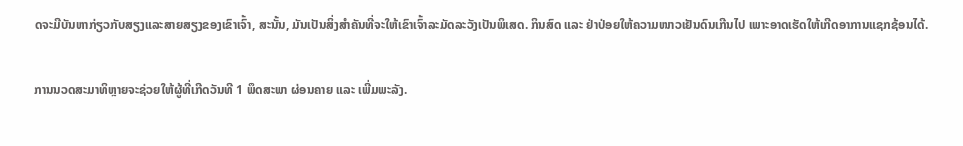ດຈະມີບັນຫາກ່ຽວກັບສຽງແລະສາຍສຽງຂອງເຂົາເຈົ້າ, ສະນັ້ນ, ມັນເປັນສິ່ງສໍາຄັນທີ່ຈະໃຫ້ເຂົາເຈົ້າລະມັດລະວັງເປັນພິເສດ. ກິນສົດ ແລະ ຢ່າປ່ອຍໃຫ້ຄວາມໜາວເຢັນດົນເກີນໄປ ເພາະອາດເຮັດໃຫ້ເກີດອາການແຊກຊ້ອນໄດ້.

ການນວດສະມາທິຫຼາຍຈະຊ່ວຍໃຫ້ຜູ້ທີ່ເກີດວັນທີ 1 ພຶດສະພາ ຜ່ອນຄາຍ ແລະ ເພີ່ມພະລັງ.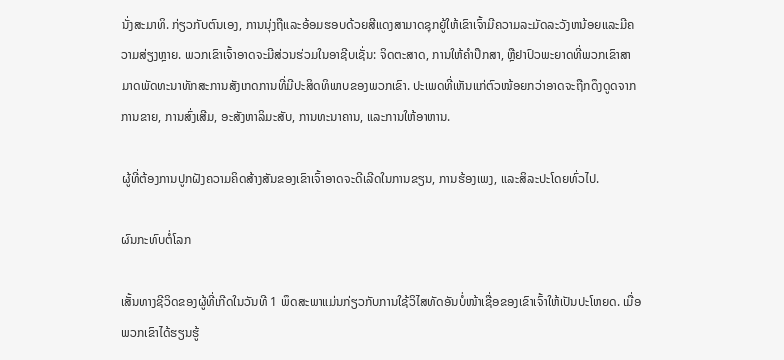ນັ່ງສະມາທິ. ກ່ຽວກັບຕົນເອງ, ການນຸ່ງຖືແລະອ້ອມຮອບດ້ວຍສີແດງສາມາດຊຸກຍູ້ໃຫ້ເຂົາເຈົ້າມີຄວາມລະມັດລະວັງຫນ້ອຍແລະມີຄວາມສ່ຽງຫຼາຍ. ພວກເຂົາເຈົ້າອາດຈະມີສ່ວນຮ່ວມໃນອາຊີບເຊັ່ນ: ຈິດຕະສາດ, ການໃຫ້ຄໍາປຶກສາ, ຫຼືຢາປົວພະຍາດທີ່ພວກເຂົາສາມາດພັດທະນາທັກສະການສັງເກດການທີ່ມີປະສິດທິພາບຂອງພວກເຂົາ. ປະເພດທີ່ເຫັນແກ່ຕົວໜ້ອຍກວ່າອາດຈະຖືກດຶງດູດຈາກການຂາຍ, ການສົ່ງເສີມ, ອະສັງຫາລິມະສັບ, ການທະນາຄານ, ແລະການໃຫ້ອາຫານ.

ຜູ້ທີ່ຕ້ອງການປູກຝັງຄວາມຄິດສ້າງສັນຂອງເຂົາເຈົ້າອາດຈະດີເລີດໃນການຂຽນ, ການຮ້ອງເພງ, ແລະສິລະປະໂດຍທົ່ວໄປ.

ຜົນກະທົບຕໍ່ໂລກ

ເສັ້ນທາງຊີວິດຂອງຜູ້ທີ່ເກີດໃນວັນທີ 1 ພຶດສະພາແມ່ນກ່ຽວກັບການໃຊ້ວິໄສທັດອັນບໍ່ໜ້າເຊື່ອຂອງເຂົາເຈົ້າໃຫ້ເປັນປະໂຫຍດ. ເມື່ອພວກເຂົາໄດ້ຮຽນຮູ້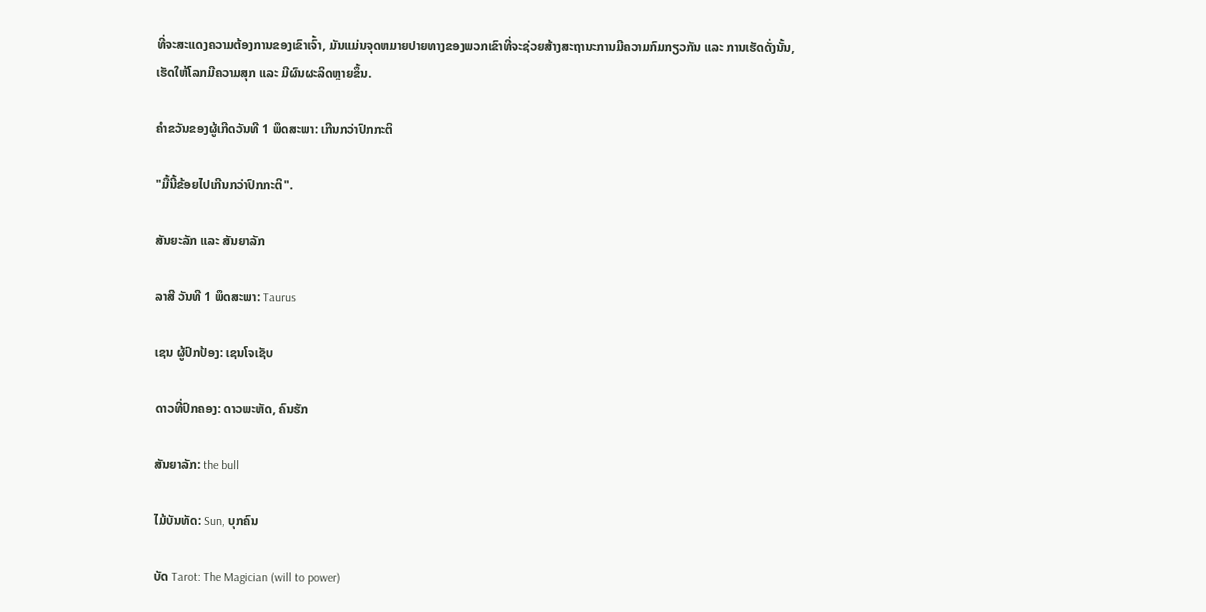ທີ່ຈະສະແດງຄວາມຕ້ອງການຂອງເຂົາເຈົ້າ, ມັນແມ່ນຈຸດຫມາຍປາຍທາງຂອງພວກເຂົາທີ່ຈະຊ່ວຍສ້າງສະຖານະການມີຄວາມກົມກຽວກັນ ແລະ ການເຮັດດັ່ງນັ້ນ, ເຮັດໃຫ້ໂລກມີຄວາມສຸກ ແລະ ມີຜົນຜະລິດຫຼາຍຂຶ້ນ.

ຄໍາຂວັນຂອງຜູ້ເກີດວັນທີ 1 ພຶດສະພາ: ເກີນກວ່າປົກກະຕິ

"ມື້ນີ້ຂ້ອຍໄປເກີນກວ່າປົກກະຕິ".

ສັນຍະລັກ ແລະ ສັນຍາລັກ

ລາສີ ວັນທີ 1 ພຶດສະພາ: Taurus

ເຊນ ຜູ້ປົກປ້ອງ: ເຊນໂຈເຊັບ

ດາວທີ່ປົກຄອງ: ດາວພະຫັດ, ຄົນຮັກ

ສັນຍາລັກ: the bull

ໄມ້ບັນທັດ: Sun, ບຸກຄົນ

ບັດ Tarot: The Magician (will to power)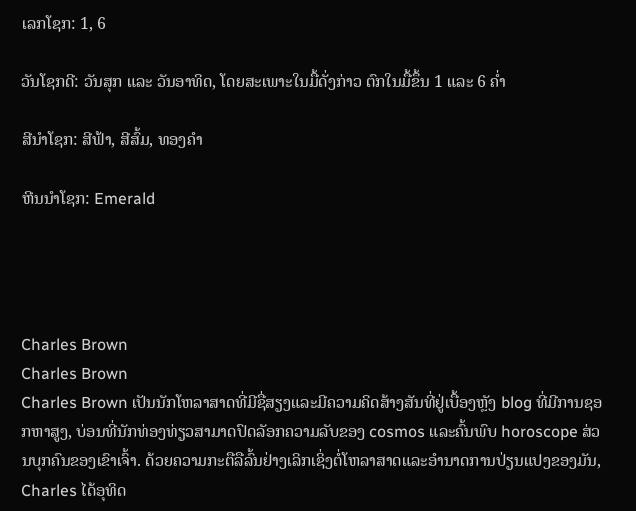ເລກໂຊກ: 1, 6

ວັນໂຊກດີ: ວັນສຸກ ແລະ ວັນອາທິດ, ໂດຍສະເພາະໃນມື້ດັ່ງກ່າວ ຕົກໃນມື້ຂຶ້ນ 1 ແລະ 6 ຄໍ່າ

ສີນຳໂຊກ: ສີຟ້າ, ສີສົ້ມ, ທອງຄຳ

ຫີນນຳໂຊກ: Emerald




Charles Brown
Charles Brown
Charles Brown ເປັນນັກໂຫລາສາດທີ່ມີຊື່ສຽງແລະມີຄວາມຄິດສ້າງສັນທີ່ຢູ່ເບື້ອງຫຼັງ blog ທີ່ມີການຊອກຫາສູງ, ບ່ອນທີ່ນັກທ່ອງທ່ຽວສາມາດປົດລັອກຄວາມລັບຂອງ cosmos ແລະຄົ້ນພົບ horoscope ສ່ວນບຸກຄົນຂອງເຂົາເຈົ້າ. ດ້ວຍຄວາມກະຕືລືລົ້ນຢ່າງເລິກເຊິ່ງຕໍ່ໂຫລາສາດແລະອໍານາດການປ່ຽນແປງຂອງມັນ, Charles ໄດ້ອຸທິດ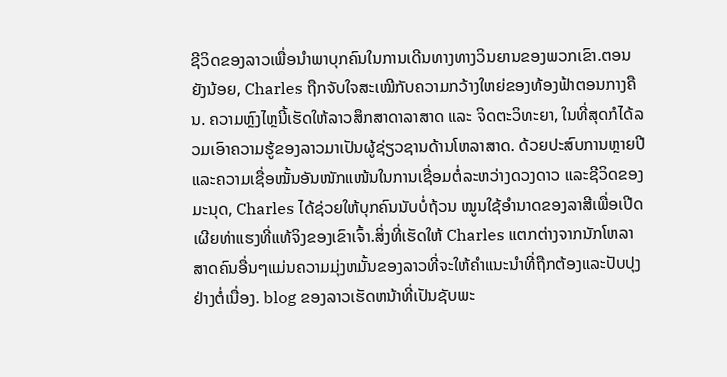ຊີວິດຂອງລາວເພື່ອນໍາພາບຸກຄົນໃນການເດີນທາງທາງວິນຍານຂອງພວກເຂົາ.ຕອນຍັງນ້ອຍ, Charles ຖືກຈັບໃຈສະເໝີກັບຄວາມກວ້າງໃຫຍ່ຂອງທ້ອງຟ້າຕອນກາງຄືນ. ຄວາມຫຼົງໄຫຼນີ້ເຮັດໃຫ້ລາວສຶກສາດາລາສາດ ແລະ ຈິດຕະວິທະຍາ, ໃນທີ່ສຸດກໍໄດ້ລວມເອົາຄວາມຮູ້ຂອງລາວມາເປັນຜູ້ຊ່ຽວຊານດ້ານໂຫລາສາດ. ດ້ວຍປະສົບການຫຼາຍປີ ແລະຄວາມເຊື່ອໝັ້ນອັນໜັກແໜ້ນໃນການເຊື່ອມຕໍ່ລະຫວ່າງດວງດາວ ແລະຊີວິດຂອງມະນຸດ, Charles ໄດ້ຊ່ວຍໃຫ້ບຸກຄົນນັບບໍ່ຖ້ວນ ໝູນໃຊ້ອຳນາດຂອງລາສີເພື່ອເປີດເຜີຍທ່າແຮງທີ່ແທ້ຈິງຂອງເຂົາເຈົ້າ.ສິ່ງທີ່ເຮັດໃຫ້ Charles ແຕກຕ່າງຈາກນັກໂຫລາສາດຄົນອື່ນໆແມ່ນຄວາມມຸ່ງຫມັ້ນຂອງລາວທີ່ຈະໃຫ້ຄໍາແນະນໍາທີ່ຖືກຕ້ອງແລະປັບປຸງຢ່າງຕໍ່ເນື່ອງ. blog ຂອງລາວເຮັດຫນ້າທີ່ເປັນຊັບພະ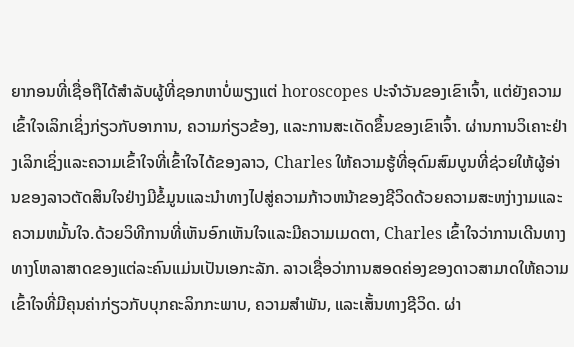ຍາກອນທີ່ເຊື່ອຖືໄດ້ສໍາລັບຜູ້ທີ່ຊອກຫາບໍ່ພຽງແຕ່ horoscopes ປະຈໍາວັນຂອງເຂົາເຈົ້າ, ແຕ່ຍັງຄວາມເຂົ້າໃຈເລິກເຊິ່ງກ່ຽວກັບອາການ, ຄວາມກ່ຽວຂ້ອງ, ແລະການສະເດັດຂຶ້ນຂອງເຂົາເຈົ້າ. ຜ່ານການວິເຄາະຢ່າງເລິກເຊິ່ງແລະຄວາມເຂົ້າໃຈທີ່ເຂົ້າໃຈໄດ້ຂອງລາວ, Charles ໃຫ້ຄວາມຮູ້ທີ່ອຸດົມສົມບູນທີ່ຊ່ວຍໃຫ້ຜູ້ອ່ານຂອງລາວຕັດສິນໃຈຢ່າງມີຂໍ້ມູນແລະນໍາທາງໄປສູ່ຄວາມກ້າວຫນ້າຂອງຊີວິດດ້ວຍຄວາມສະຫງ່າງາມແລະຄວາມຫມັ້ນໃຈ.ດ້ວຍວິທີການທີ່ເຫັນອົກເຫັນໃຈແລະມີຄວາມເມດຕາ, Charles ເຂົ້າໃຈວ່າການເດີນທາງທາງໂຫລາສາດຂອງແຕ່ລະຄົນແມ່ນເປັນເອກະລັກ. ລາວເຊື່ອວ່າການສອດຄ່ອງຂອງດາວສາມາດໃຫ້ຄວາມເຂົ້າໃຈທີ່ມີຄຸນຄ່າກ່ຽວກັບບຸກຄະລິກກະພາບ, ຄວາມສໍາພັນ, ແລະເສັ້ນທາງຊີວິດ. ຜ່າ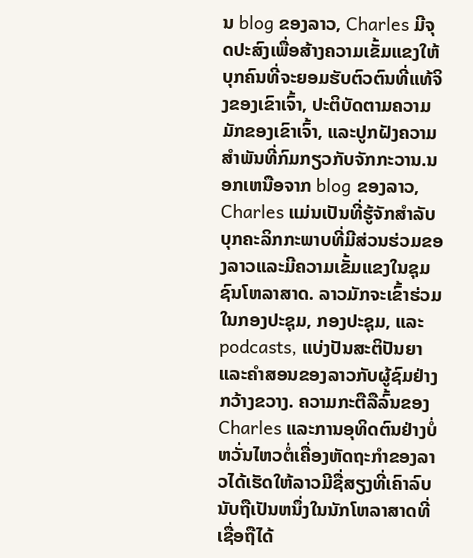ນ blog ຂອງລາວ, Charles ມີຈຸດປະສົງເພື່ອສ້າງຄວາມເຂັ້ມແຂງໃຫ້ບຸກຄົນທີ່ຈະຍອມຮັບຕົວຕົນທີ່ແທ້ຈິງຂອງເຂົາເຈົ້າ, ປະຕິບັດຕາມຄວາມມັກຂອງເຂົາເຈົ້າ, ແລະປູກຝັງຄວາມສໍາພັນທີ່ກົມກຽວກັບຈັກກະວານ.ນອກເຫນືອຈາກ blog ຂອງລາວ, Charles ແມ່ນເປັນທີ່ຮູ້ຈັກສໍາລັບບຸກຄະລິກກະພາບທີ່ມີສ່ວນຮ່ວມຂອງລາວແລະມີຄວາມເຂັ້ມແຂງໃນຊຸມຊົນໂຫລາສາດ. ລາວມັກຈະເຂົ້າຮ່ວມໃນກອງປະຊຸມ, ກອງປະຊຸມ, ແລະ podcasts, ແບ່ງປັນສະຕິປັນຍາແລະຄໍາສອນຂອງລາວກັບຜູ້ຊົມຢ່າງກວ້າງຂວາງ. ຄວາມກະຕືລືລົ້ນຂອງ Charles ແລະການອຸທິດຕົນຢ່າງບໍ່ຫວັ່ນໄຫວຕໍ່ເຄື່ອງຫັດຖະກໍາຂອງລາວໄດ້ເຮັດໃຫ້ລາວມີຊື່ສຽງທີ່ເຄົາລົບນັບຖືເປັນຫນຶ່ງໃນນັກໂຫລາສາດທີ່ເຊື່ອຖືໄດ້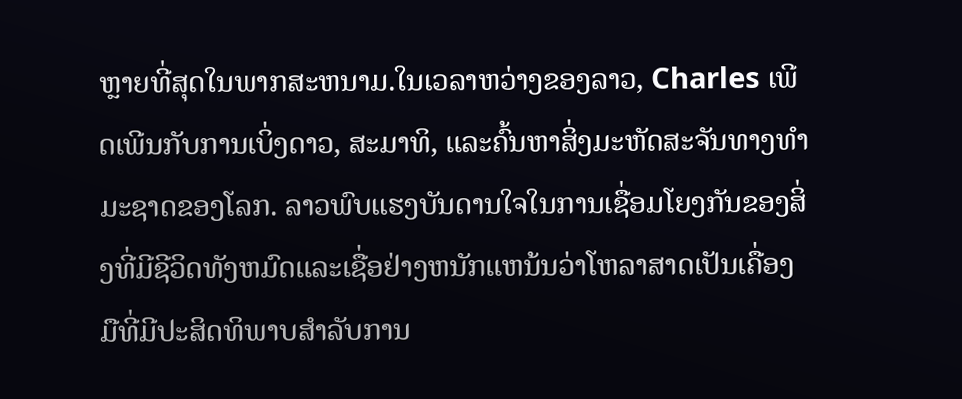ຫຼາຍທີ່ສຸດໃນພາກສະຫນາມ.ໃນເວລາຫວ່າງຂອງລາວ, Charles ເພີດເພີນກັບການເບິ່ງດາວ, ສະມາທິ, ແລະຄົ້ນຫາສິ່ງມະຫັດສະຈັນທາງທໍາມະຊາດຂອງໂລກ. ລາວພົບແຮງບັນດານໃຈໃນການເຊື່ອມໂຍງກັນຂອງສິ່ງທີ່ມີຊີວິດທັງຫມົດແລະເຊື່ອຢ່າງຫນັກແຫນ້ນວ່າໂຫລາສາດເປັນເຄື່ອງມືທີ່ມີປະສິດທິພາບສໍາລັບການ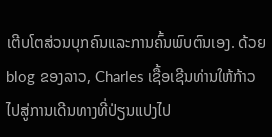ເຕີບໂຕສ່ວນບຸກຄົນແລະການຄົ້ນພົບຕົນເອງ. ດ້ວຍ blog ຂອງລາວ, Charles ເຊື້ອເຊີນທ່ານໃຫ້ກ້າວໄປສູ່ການເດີນທາງທີ່ປ່ຽນແປງໄປ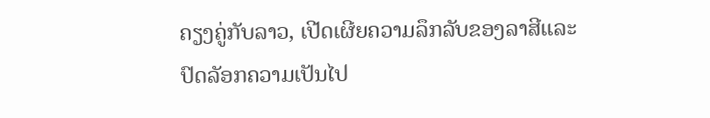ຄຽງຄູ່ກັບລາວ, ເປີດເຜີຍຄວາມລຶກລັບຂອງລາສີແລະປົດລັອກຄວາມເປັນໄປ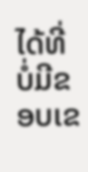ໄດ້ທີ່ບໍ່ມີຂອບເຂ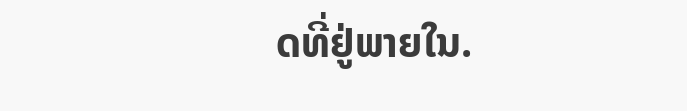ດທີ່ຢູ່ພາຍໃນ.